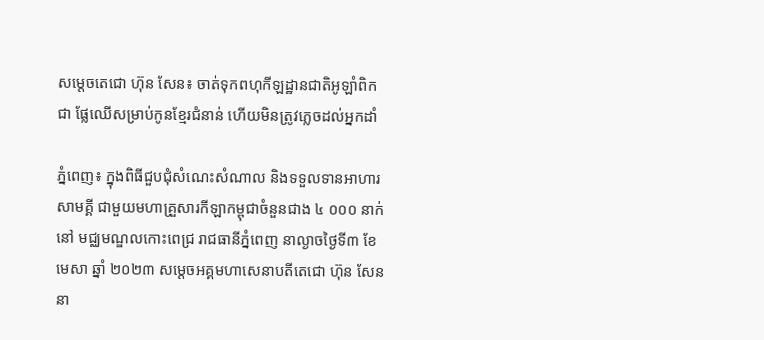សម្តេចតេជោ ហ៊ុន សែន៖ ចាត់ទុកពហុកីឡដ្ឋានជាតិអូឡាំពិក ជា ផ្លែឈើសម្រាប់កូនខ្មែរជំនាន់ ហើយមិនត្រូវភ្លេចដល់អ្នកដាំ

ភ្នំពេញ៖ ក្នុងពិធីជួបជុំសំណេះសំណាល និងទទួលទានអាហារ សាមគ្គី ជាមួយមហាគ្រួសារកីឡាកម្ពុជាចំនួនជាង ៤ ០០០ នាក់ នៅ មជ្ឈមណ្ឌលកោះពេជ្រ រាជធានីភ្នំពេញ នាល្ងាចថ្ងៃទី៣ ខែមេសា ឆ្នាំ ២០២៣ សម្តេចអគ្គមហាសេនាបតីតេជោ ហ៊ុន សែន នា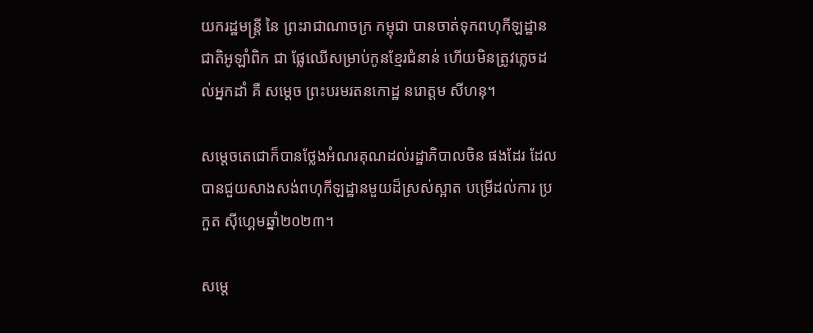យករដ្ឋមន្ត្រី នៃ ព្រះរាជាណាចក្រ កម្ពុជា បានចាត់ទុកពហុកីឡដ្ឋានជាតិអូឡាំពិក ជា ផ្លែឈើសម្រាប់កូនខ្មែរជំនាន់ ហើយមិនត្រូវភ្លេចដល់អ្នកដាំ គឺ សម្តេច ព្រះបរមរតនកោដ្ឋ នរោត្តម សីហនុ។

សម្តេចតេជោក៏បានថ្លែងអំណរគុណដល់រដ្ឋាភិបាលចិន ផងដែរ ដែល បានជួយសាងសង់ពហុកីឡដ្ឋានមួយដ៏ស្រស់ស្អាត បម្រើដល់ការ ប្រកួត ស៊ីហ្គេមឆ្នាំ២០២៣។

សម្តេ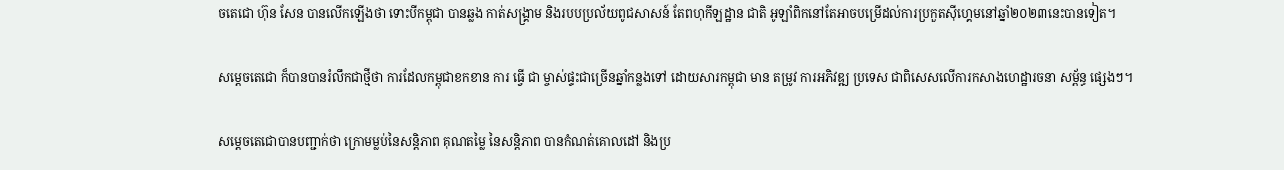ចតេជោ ហ៊ុន សែន បានលើកឡើងថា ទោះបីកម្ពុជា បានឆ្លង កាត់សង្គ្រាម និងរបបប្រល័យពូជសាសន៍ តែពហុកីឡដ្ឋាន ជាតិ អូឡាំពិកនៅតែអាចបម្រើដល់ការប្រកួតស៊ីហ្គេមនៅឆ្នាំ២០២៣នេះបានទៀត។

សម្តេចតេជោ ក៏បានបានរំលឹកជាថ្មីថា ការដែលកម្ពុជាខកខាន ការ ធ្វើ ជា ម្ចាស់ផ្ទះជាច្រើនឆ្នាំកន្លងទៅ ដោយសារកម្ពុជា មាន តម្រូវ ការអភិវឌ្ឍ ប្រទេស ជាពិសេសលើការកសាងហេដ្ឋារចនា សម្ព័ន្ធ ផ្សេងៗ។

សម្តេចតេជោបានបញ្ជាក់ថា ក្រោមម្លប់នៃសន្តិភាព គុណតម្លៃ នៃសន្តិភាព បានកំណត់គោលដៅ និងប្រ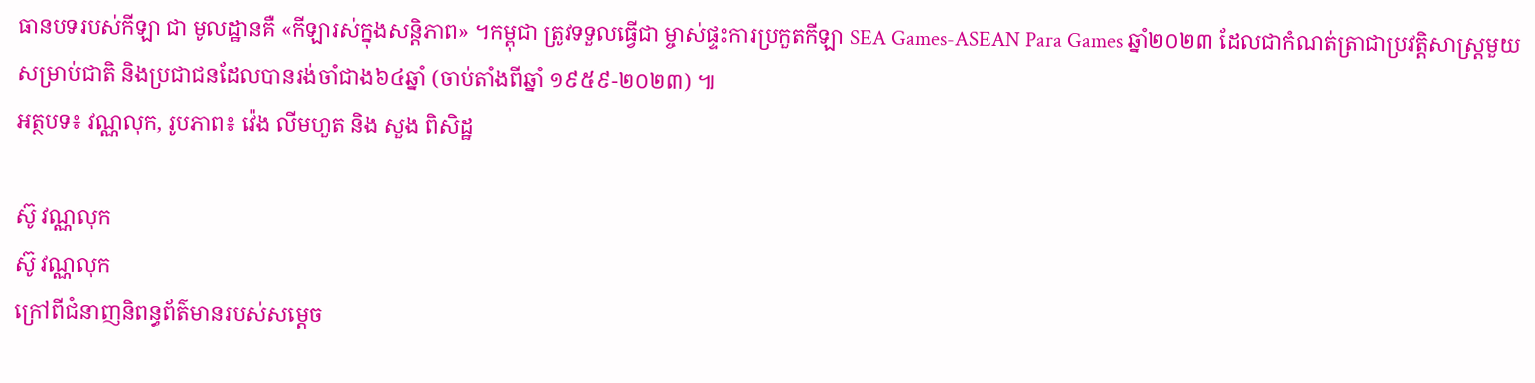ធានបទរបស់កីឡា ជា មូលដ្ឋានគឺ «កីឡារស់ក្នុងសន្តិភាព» ។កម្ពុជា ត្រូវទទួលធ្វើជា ម្ចាស់ផ្ទះការប្រកួតកីឡា SEA Games-ASEAN Para Games ឆ្នាំ២០២៣ ដែលជាកំណត់ត្រាជាប្រវត្តិសាស្ត្រមួយសម្រាប់ជាតិ និងប្រជាជនដែលបានរង់ចាំជាង៦៤ឆ្នាំ (ចាប់តាំងពីឆ្នាំ ១៩៥៩-២០២៣) ៕
អត្ថបទ៖ វណ្ណលុក, រូបភាព៖ វ៉េង លីមហួត និង សួង ពិសិដ្ឋ

ស៊ូ វណ្ណលុក
ស៊ូ វណ្ណលុក
ក្រៅពីជំនាញនិពន្ធព័ត៌មានរបស់សម្ដេច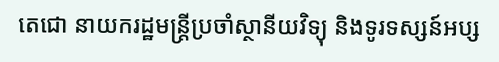តេជោ នាយករដ្ឋមន្ត្រីប្រចាំស្ថានីយវិទ្យុ និងទូរទស្សន៍អប្ស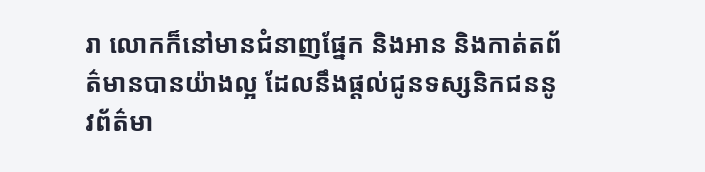រា លោកក៏នៅមានជំនាញផ្នែក និងអាន និងកាត់តព័ត៌មានបានយ៉ាងល្អ ដែលនឹងផ្ដល់ជូនទស្សនិកជននូវព័ត៌មា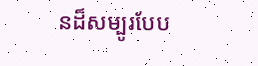នដ៏សម្បូរបែប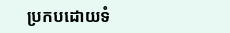ប្រកបដោយទំ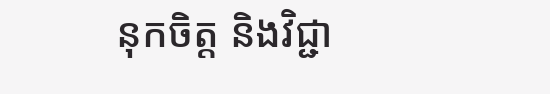នុកចិត្ត និងវិជ្ជា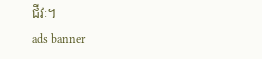ជីវៈ។
ads banner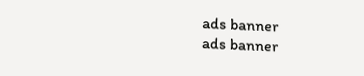ads banner
ads banner